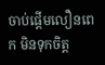ចាប់ផ្ដើមលឿនពេក មិនទុកចិត្ត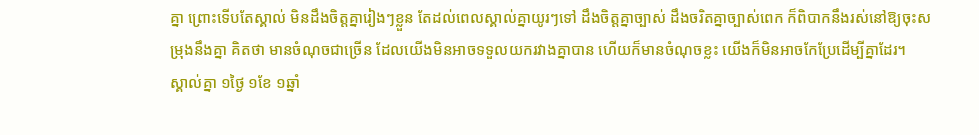គ្នា ព្រោះទើបតែស្គាល់ មិនដឹងចិត្តគ្នារៀងៗខ្លួន តែដល់ពេលស្គាល់គ្នាយូរៗទៅ ដឹងចិត្តគ្នាច្បាស់ ដឹងចរិតគ្នាច្បាស់ពេក ក៏ពិបាកនឹងរស់នៅឱ្យចុះសម្រុងនឹងគ្នា គិតថា មានចំណុចជាច្រើន ដែលយើងមិនអាចទទួលយករវាងគ្នាបាន ហើយក៏មានចំណុចខ្លះ យើងក៏មិនអាចកែប្រែដើម្បីគ្នាដែរ។
ស្គាល់គ្នា ១ថ្ងៃ ១ខែ ១ឆ្នាំ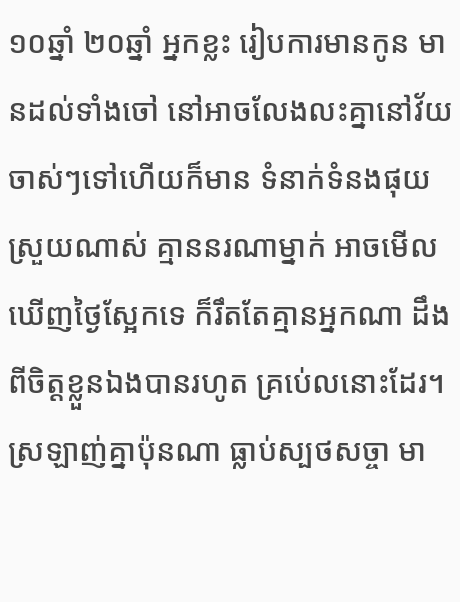១០ឆ្នាំ ២០ឆ្នាំ អ្នកខ្លះ រៀបការមានកូន មានដល់ទាំងចៅ នៅអាចលែងលះគ្នានៅវ័យចាស់ៗទៅហើយក៏មាន ទំនាក់ទំនងផុយស្រួយណាស់ គ្មាននរណាម្នាក់ អាចមើលឃើញថ្ងៃស្អែកទេ ក៏រឹតតែគ្មានអ្នកណា ដឹងពីចិត្តខ្លួនឯងបានរហូត គ្រប់េលនោះដែរ។ ស្រឡាញ់គ្នាប៉ុនណា ធ្លាប់ស្បថសច្ចា មា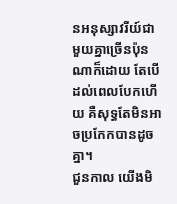នអនុស្សាវរីយ៍ជាមួយគ្នាច្រើនប៉ុនណាក៏ដោយ តែបើដល់ពេលបែកហើយ គឺសុទ្ធតែមិនអាចប្រកែកបានដូចគ្នា។
ជួនកាល យើងមិ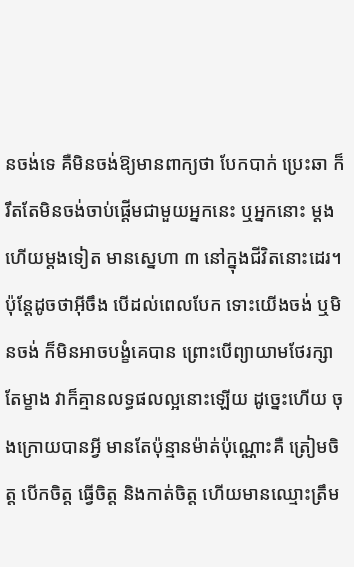នចង់ទេ គឺមិនចង់ឱ្យមានពាក្យថា បែកបាក់ ប្រេះឆា ក៏រឹតតែមិនចង់ចាប់ផ្ដើមជាមួយអ្នកនេះ ឬអ្នកនោះ ម្ដងហើយម្ដងទៀត មានស្នេហា ៣ នៅក្នុងជីវិតនោះដេរ។ ប៉ុន្តែដូចថាអ៊ីចឹង បើដល់ពេលបែក ទោះយើងចង់ ឬមិនចង់ ក៏មិនអាចបង្ខំគេបាន ព្រោះបើព្យាយាមថែរក្សាតែម្ខាង វាក៏គ្មានលទ្ធផលល្អនោះឡើយ ដូច្នេះហើយ ចុងក្រោយបានអ្វី មានតែប៉ុន្មានម៉ាត់ប៉ុណ្ណោះគឺ ត្រៀមចិត្ត បើកចិត្ត ធ្វើចិត្ត និងកាត់ចិត្ត ហើយមានឈ្មោះត្រឹម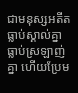ជាមនុស្សអតីត ធ្លាប់ស្គាល់គ្នា ធ្លាប់ស្រឡាញ់គ្នា ហើយប្រែម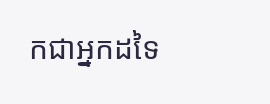កជាអ្នកដទៃ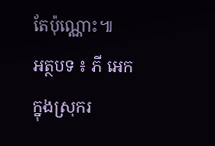តែប៉ុណ្ណោះ៕
អត្ថបទ ៖ ភី អេក
ក្នុងស្រុករ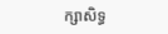ក្សាសិទ្ធ